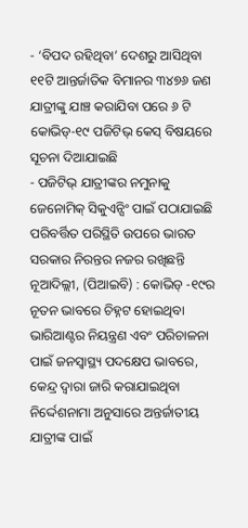- ‘ବିପଦ ରହିଥିବା’ ଦେଶରୁ ଆସିଥିବା ୧୧ଟି ଆନ୍ତର୍ଜାତିକ ବିମାନର ୩୪୭୬ ଜଣ ଯାତ୍ରୀଙ୍କୁ ଯାଞ୍ଚ କରାଯିବା ପରେ ୬ ଟି କୋଭିଡ୍-୧୯ ପଜିଟିଭ୍ କେସ୍ ବିଷୟରେ ସୂଚନା ଦିଆଯାଇଛି
- ପଜିଟିଭ୍ ଯାତ୍ରୀଙ୍କର ନମୁନାକୁ ଜେନୋମିକ୍ ସିକୁଏନ୍ସିଂ ପାଇଁ ପଠାଯାଇଛି
ପରିବର୍ତ୍ତିତ ପରିସ୍ଥିତି ଉପରେ ଭାରତ ସରକାର ନିରନ୍ତର ନଜର ରଖିଛନ୍ତି
ନୂଆଦିଲ୍ଲୀ, (ପିଆଇବି) : କୋଭିଡ୍ -୧୯ର ନୂତନ ଭାବରେ ଚିହ୍ନଟ ହୋଇଥିବା ଭାରିଆଣ୍ଟର ନିୟନ୍ତ୍ରଣ ଏବଂ ପରିଚାଳନା ପାଇଁ ଜନସ୍ୱାସ୍ଥ୍ୟ ପଦକ୍ଷେପ ଭାବରେ, କେନ୍ଦ୍ର ଦ୍ବାରା ଜାରି କରାଯାଇଥିବା ନିର୍ଦ୍ଦେଶନାମା ଅନୁସାରେ ଅନ୍ତର୍ଜାତୀୟ ଯାତ୍ରୀଙ୍କ ପାଇଁ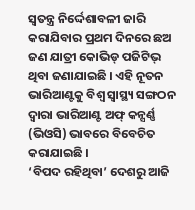ସ୍ୱତନ୍ତ୍ର ନିର୍ଦ୍ଦେଶାବଳୀ ଜାରି କରାଯିବାର ପ୍ରଥମ ଦିନରେ ଛଅ ଜଣ ଯାତ୍ରୀ କୋଭିଡ୍ ପଜିଟିଭ୍ ଥିବା ଜଣାଯାଇଛି । ଏହି ନୂତନ ଭାରିଆଣ୍ଟକୁ ବିଶ୍ବ ସ୍ବାସ୍ଥ୍ୟ ସଙ୍ଗଠନ ଦ୍ବାରା ଭାରିଆଣ୍ଟ ଅଫ୍ କନ୍ସର୍ଣ୍ଣ (ଭିଓସି) ଭାବରେ ବିବେଚିତ କରାଯାଇଛି ।
‘ବିପଦ ରହିଥିବା’ ଦେଶରୁ ଆଜି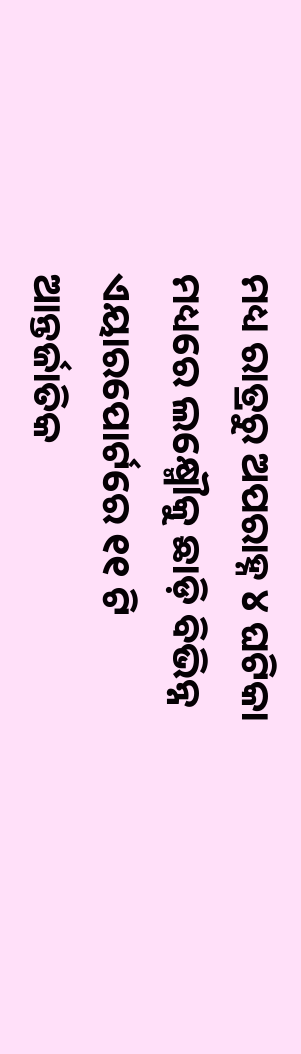ମଧ୍ୟ ରାତ୍ରରୁ ଅପରାହ୍ନ ୪ ଘଟିକା ମଧ୍ୟରେ ଲକ୍ଷ୍ମୌକୁ ଛାଡ଼ି ବିଭିନ୍ନ ଏୟାରପୋର୍ଟରେ ୧୧ ଟି ଆନ୍ତର୍ଜାତିକ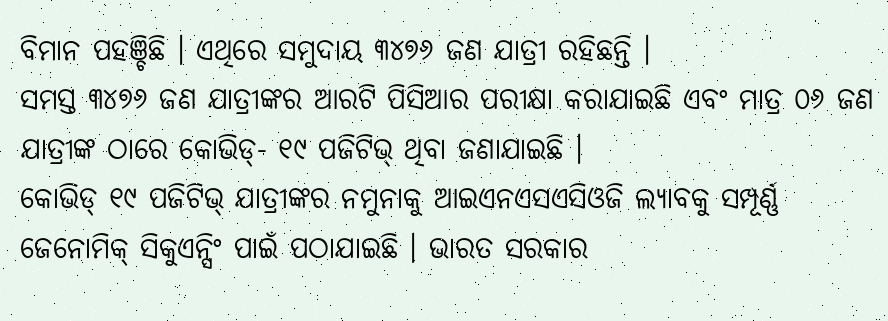ବିମାନ ପହଞ୍ଚିଛି । ଏଥିରେ ସମୁଦାୟ ୩୪୭୬ ଜଣ ଯାତ୍ରୀ ରହିଛନ୍ତି ।
ସମସ୍ତ ୩୪୭୬ ଜଣ ଯାତ୍ରୀଙ୍କର ଆରଟି ପିସିଆର ପରୀକ୍ଷା କରାଯାଇଛି ଏବଂ ମାତ୍ର ୦୬ ଜଣ ଯାତ୍ରୀଙ୍କ ଠାରେ କୋଭିଡ୍- ୧୯ ପଜିଟିଭ୍ ଥିବା ଜଣାଯାଇଛି ।
କୋଭିଡ୍ ୧୯ ପଜିଟିଭ୍ ଯାତ୍ରୀଙ୍କର ନମୁନାକୁ ଆଇଏନଏସଏସିଓଜି ଲ୍ୟାବକୁ ସମ୍ପୂର୍ଣ୍ଣ ଜେନୋମିକ୍ ସିକୁଏନ୍ସିଂ ପାଇଁ ପଠାଯାଇଛି । ଭାରତ ସରକାର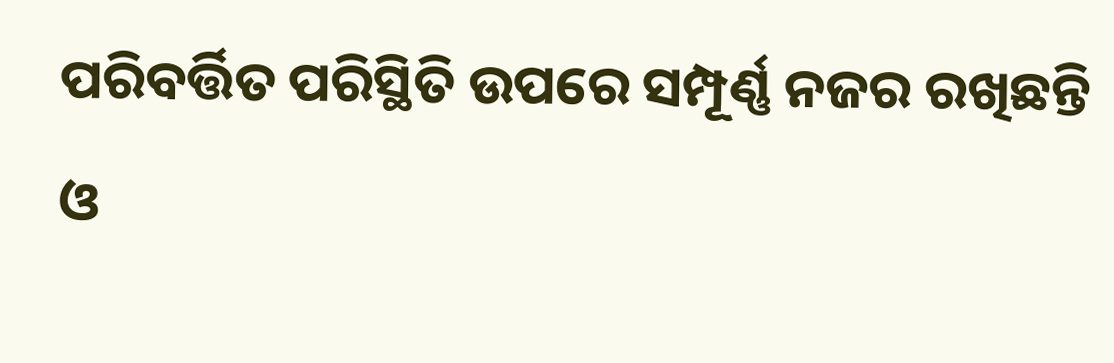ପରିବର୍ତ୍ତିତ ପରିସ୍ଥିତି ଉପରେ ସମ୍ପୂର୍ଣ୍ଣ ନଜର ରଖିଛନ୍ତି ଓ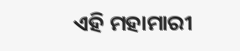ଏହି ମହାମାରୀ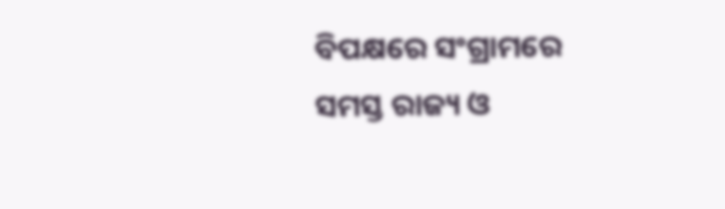ବିପକ୍ଷରେ ସଂଗ୍ରାମରେ ସମସ୍ତ ରାଜ୍ୟ ଓ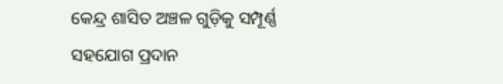କେନ୍ଦ୍ର ଶାସିତ ଅଞ୍ଚଳ ଗୁଡ଼ିକୁ ସମ୍ପୂର୍ଣ୍ଣ ସହଯୋଗ ପ୍ରଦାନ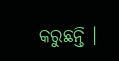କରୁଛନ୍ତି ।